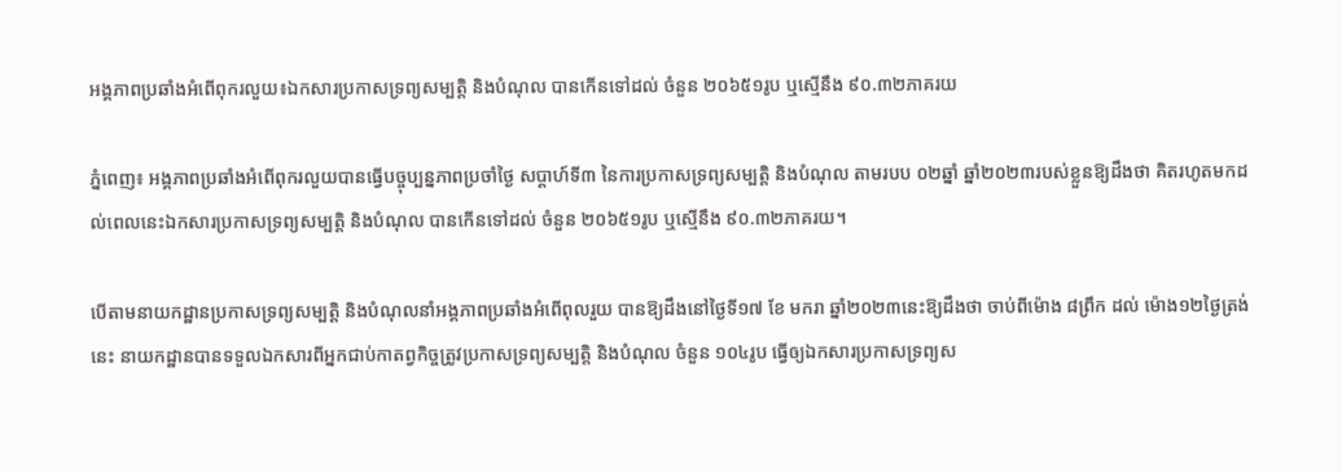អង្គភាពប្រឆាំងអំពើពុករលួយ៖ឯកសារប្រកាសទ្រព្យសម្បត្តិ និងបំណុល បានកើនទៅដល់ ចំនួន ២០៦៥១រូប ឬស្មើនឹង ៩០.៣២ភាគរយ

ភ្នំពេញ៖ អង្គភាពប្រឆាំងអំពើពុករលួយបានធ្វើបច្ចុប្បន្នភាពប្រចាំថ្ងៃ សប្តាហ៍ទី៣ នៃការប្រកាសទ្រព្យសម្បត្តិ និងបំណុល តាមរបប ០២ឆ្នាំ ឆ្នាំ២០២៣របស់ខ្លួនឱ្យដឹងថា គិតរហូតមកដល់ពេលនេះឯកសារប្រកាសទ្រព្យសម្បត្តិ និងបំណុល បានកើនទៅដល់ ចំនួន ២០៦៥១រូប ឬស្មើនឹង ៩០.៣២ភាគរយ។

បើតាមនាយកដ្ឋានប្រកាសទ្រព្យសម្បត្តិ និងបំណុលនាំអង្គភាពប្រឆាំងអំពើពុលរួយ បានឱ្យដឹងនៅថ្ងៃទី១៧ ខែ មករា ឆ្នាំ២០២៣នេះឱ្យដឹងថា ចាប់ពីម៉ោង ៨ព្រឹក ដល់ ម៉ោង១២ថ្ងៃត្រង់នេះ នាយកដ្ឋានបានទទួលឯកសារពីអ្នកជាប់កាតព្វកិច្ចត្រូវប្រកាសទ្រព្យសម្បត្តិ និងបំណុល ចំនួន ១០៤រូប ធ្វើឲ្យឯកសារប្រកាសទ្រព្យស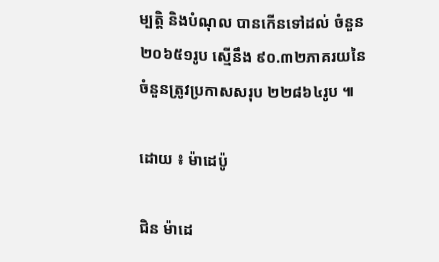ម្បត្តិ និងបំណុល បានកើនទៅដល់ ចំនួន២០៦៥១រូប ស្មើនឹង ៩០.៣២ភាគរយនៃចំនួនត្រូវប្រកាសសរុប ២២៨៦៤រូប ៕

ដោយ ៖ ម៉ាដេប៉ូ

ជិន ម៉ាដេ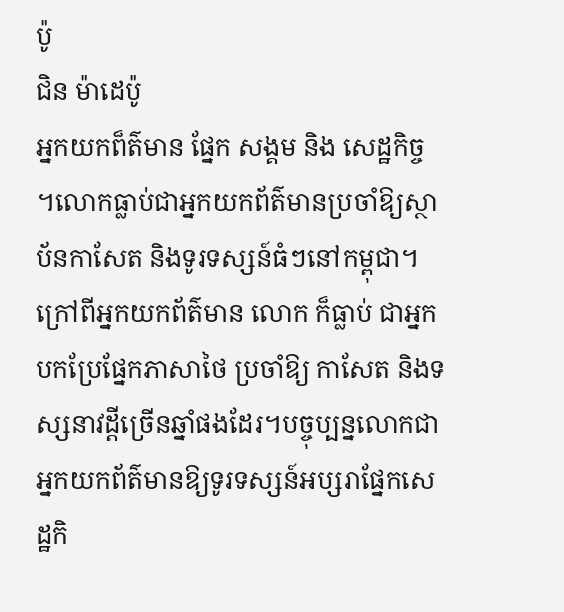ប៉ូ
ជិន ម៉ាដេប៉ូ
អ្នកយកព៏ត៌មាន ផ្នែក សង្គម និង សេដ្ឋកិច្ច ។លោកធ្លាប់ជាអ្នកយកព័ត៌មានប្រចាំឱ្យស្ថាប័នកាសែត និងទូរទស្សន៍ធំៗនៅកម្ពុជា។ក្រៅពីអ្នកយកព័ត៌មាន លោក ក៏ធ្លាប់ ជាអ្នកបកប្រែផ្នែកភាសាថៃ ប្រចាំឱ្យ កាសែត និងទស្សនាវដ្តីច្រើនឆ្នាំផងដែរ។បច្ចុប្បន្នលោកជាអ្នកយកព័ត៌មានឱ្យទូរទស្សន៍អប្សរាផ្នែកសេដ្ឋកិ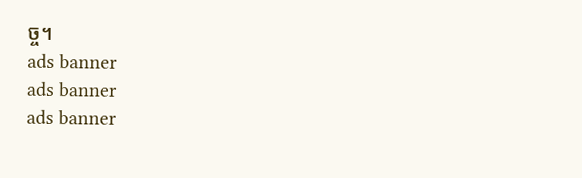ច្ច។
ads banner
ads banner
ads banner